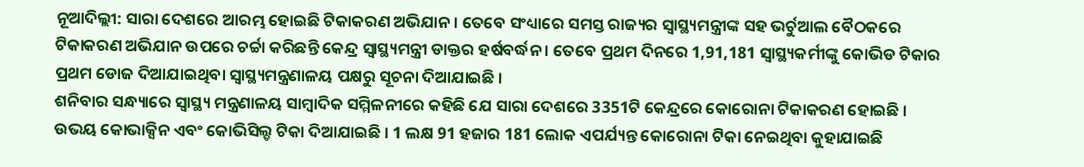ନୂଆଦିଲ୍ଲୀ: ସାରା ଦେଶରେ ଆରମ୍ଭ ହୋଇଛି ଟିକାକରଣ ଅଭିଯାନ । ତେବେ ସଂଧ୍ୟାରେ ସମସ୍ତ ରାଜ୍ୟର ସ୍ବାସ୍ଥ୍ୟମନ୍ତ୍ରୀଙ୍କ ସହ ଭର୍ଚୁଆଲ ବୈଠକରେ ଟିକାକରଣ ଅଭିଯାନ ଉପରେ ଚର୍ଚ୍ଚା କରିଛନ୍ତି କେନ୍ଦ୍ର ସ୍ବାସ୍ଥ୍ୟମନ୍ତ୍ରୀ ଡାକ୍ତର ହର୍ଷବର୍ଦ୍ଧନ । ତେବେ ପ୍ରଥମ ଦିନରେ 1,91,181 ସ୍ବାସ୍ଥ୍ୟକର୍ମୀଙ୍କୁ କୋଭିଡ ଟିକାର ପ୍ରଥମ ଡୋଜ ଦିଆଯାଇଥିବା ସ୍ବାସ୍ଥ୍ୟମନ୍ତ୍ରଣାଳୟ ପକ୍ଷରୁ ସୂଚନା ଦିଆଯାଇଛି ।
ଶନିବାର ସନ୍ଧ୍ୟାରେ ସ୍ୱାସ୍ଥ୍ୟ ମନ୍ତ୍ରଣାଳୟ ସାମ୍ବାଦିକ ସମ୍ମିଳନୀରେ କହିଛି ଯେ ସାରା ଦେଶରେ 3351ଟି କେନ୍ଦ୍ରରେ କୋରୋନା ଟିକାକରଣ ହୋଇଛି । ଉଭୟ କୋଭାକ୍ସିନ ଏବଂ କୋଭିସିଲ୍ଡ ଟିକା ଦିଆଯାଇଛି । 1 ଲକ୍ଷ 91 ହଜାର 181 ଲୋକ ଏପର୍ଯ୍ୟନ୍ତ କୋରୋନା ଟିକା ନେଇଥିବା କୁହାଯାଇଛି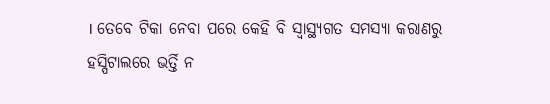। ତେବେ ଟିକା ନେବା ପରେ କେହି ବି ସ୍ବାସ୍ଥ୍ୟଗତ ସମସ୍ୟା କରାଣରୁ ହସ୍ପିଟାଲରେ ଭର୍ତ୍ତି ନ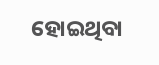ହୋଇଥିବା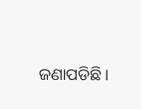ଜଣାପଡିଛି ।